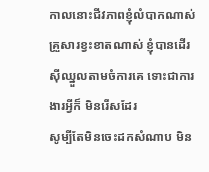កាលនោះជីវភាពខ្ញុំលំបាកណាស់
គ្រួសារខ្វះខាតណាស់ ខ្ញុំបានដើរស៊ីឈ្នួលតាមចំការគេ ទោះជាការងារអ្វីក៏ មិនរើសដែរ
សូម្បីតែមិនចេះដកសំណាប មិន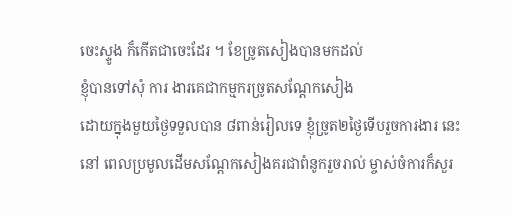ចេះស្ទូង ក៏កើតជាចេះដែរ ។ ខែច្រូតសៀងបានមកដល់
ខ្ញុំបានទៅសុំ ការ ងារគេជាកម្មករច្រូតសណ្ដែកសៀង
ដោយក្នុងមួយថ្ងៃទទួលបាន ៨ពាន់រៀលទេ ខ្ញុំច្រូត២ថ្ងៃទើបរួចការងារ នេះ
នៅ ពេលប្រមូលដើមសណ្ដែកសៀងគរជាពំនូករួចរាល់ ម្ចាស់ចំការក៏សួរ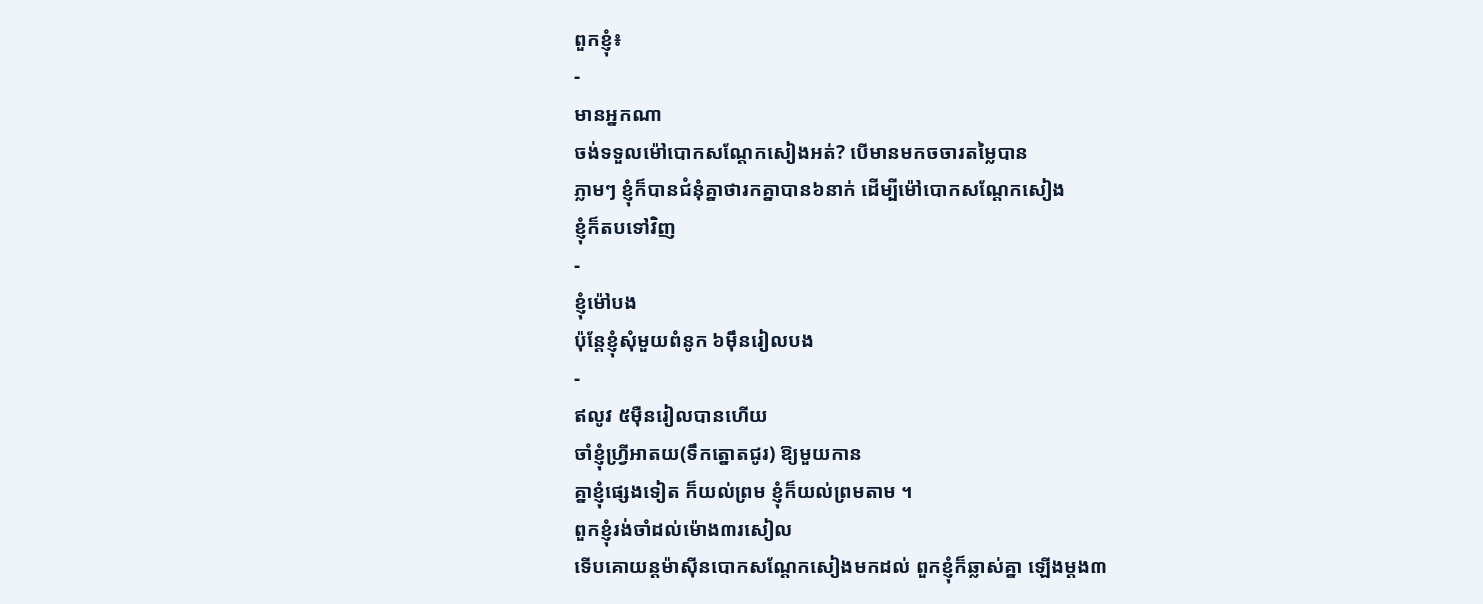ពួកខ្ញុំ៖
-
មានអ្នកណា
ចង់ទទួលម៉ៅបោកសណ្ដែកសៀងអត់? បើមានមកចចារតម្លៃបាន
ភ្លាមៗ ខ្ញុំក៏បានជំនុំគ្នាថារកគ្នាបាន៦នាក់ ដើម្បីម៉ៅបោកសណ្ដែកសៀង
ខ្ញុំក៏តបទៅវិញ
-
ខ្ញុំម៉ៅបង
ប៉ុន្ដែខ្ញុំសុំមួយពំនូក ៦ម៉ឹនរៀលបង
-
ឥលូវ ៥ម៉ឺនរៀលបានហើយ
ចាំខ្ញុំហ្វី្រអាតយ(ទឹកត្នោតជូរ) ឱ្យមួយកាន
គ្នាខ្ញុំផ្សេងទៀត ក៏យល់ព្រម ខ្ញុំក៏យល់ព្រមតាម ។
ពួកខ្ញុំរង់ចាំដល់ម៉ោង៣រសៀល
ទើបគោយន្ដម៉ាស៊ីនបោកសណ្ដែកសៀងមកដល់ ពួកខ្ញុំក៏ឆ្លាស់គ្នា ឡើងម្ដង៣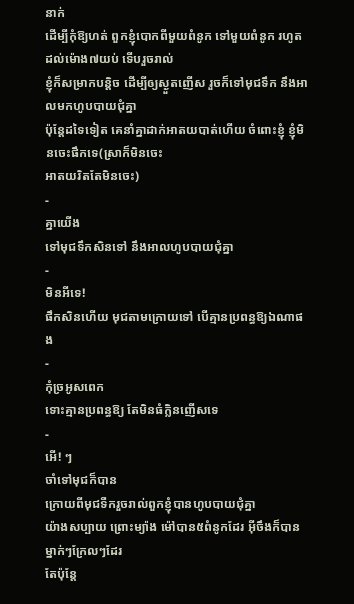នាក់
ដើម្បីកុំឱ្យហត់ ពួកខ្ញុំបោកពីមួយពំនូក ទៅមួយពំនូក រហូតដល់ម៉ោង៧យប់ ទើបរួចរាល់
ខ្ញុំក៏សម្រាកបន្ដិច ដើម្បីឲ្យស្ងួតញើស រួចក៏ទៅមុជទឹក នឹងអាលមកហូបបាយជុំគ្នា
ប៉ុន្ដែដទៃទៀត គេនាំគ្នាដាក់អាតយបាត់ហើយ ចំពោះខ្ញុំ ខ្ញុំមិនចេះផឹកទេ(ស្រាក៏មិនចេះ
អាតយរិតតែមិនចេះ)
-
គ្នាយើង
ទៅមុជទឹកសិនទៅ នឹងអាលហូបបាយជុំគ្នា
-
មិនអីទេ!
ផឹកសិនហើយ មុជតាមក្រោយទៅ បើគ្មានប្រពន្ធឱ្យឯណាផង
-
កុំច្រអូសពេក
ទោះគ្មានប្រពន្ធឱ្យ តែមិនធំក្លិនញើសទេ
-
អើ! ៗ
ចាំទៅមុជក៏បាន
ក្រោយពីមុជទឺករួចរាល់ពួកខ្ញុំបានហូបបាយជុំគ្នា
យ៉ាងសប្បាយ ព្រោះម្យ៉ាង ម៉ៅបាន៥ពំនូកដែរ អ៊ីចឹងក៏បានម្នាក់ៗក្រែលៗដែរ
តែប៉ុន្ដែ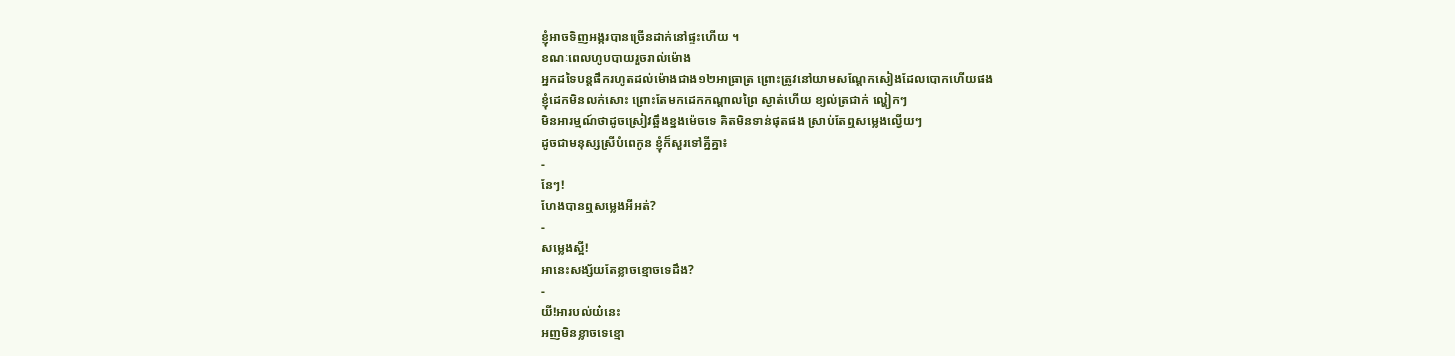ខ្ញុំអាចទិញអង្ករបានច្រើនដាក់នៅផ្ទះហើយ ។
ខណៈពេលហូបបាយរួចរាល់ម៉ោង
អ្នកដទៃបន្ដផឹករហូតដល់ម៉ោងជាង១២អាធ្រាត្រ ព្រោះត្រូវនៅយាមសណ្ដែកសៀងដែលបោកហើយផង
ខ្ញុំដេកមិនលក់សោះ ព្រោះតែមកដេកកណ្ដាលព្រៃ ស្ងាត់ហើយ ខ្យល់ត្រជាក់ ល្ហៀកៗ
មិនអារម្មណ៍ថាដូចស្រៀវឆ្អឹងខ្នងម៉េចទេ គិតមិនទាន់ផុតផង ស្រាប់តែឮសម្លេងល្វើយៗ
ដូចជាមនុស្សស្រីបំពេកូន ខ្ញុំក៏សួរទៅគ្នីគ្នា៖
-
នែៗ!
ហែងបានឮសម្លេងអីអត់?
-
សម្លេងស្អី!
អានេះសង្ស័យតែខ្លាចខ្មោចទេដឹង?
-
យី!អារបល់យ៎នេះ
អញមិនខ្លាចទេខ្មោ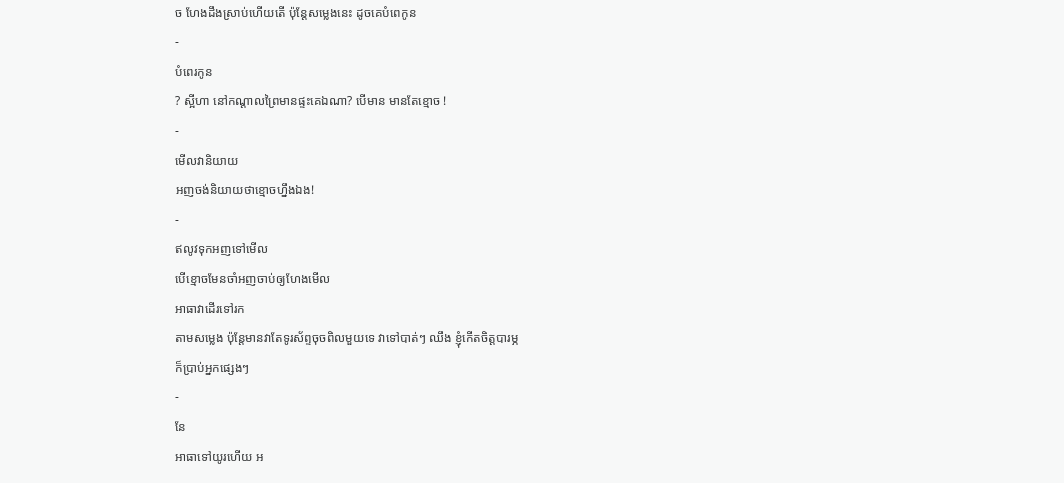ច ហែងដឹងស្រាប់ហើយតើ ប៉ុន្ដែសម្លេងនេះ ដូចគេបំពេកូន
-
បំពេរកូន
? ស្អីហា នៅកណ្ដាលព្រៃមានផ្ទះគេឯណា? បើមាន មានតែខ្មោច !
-
មើលវានិយាយ
អញចង់និយាយថាខ្មោចហ្នឹងឯង!
-
ឥលូវទុកអញទៅមើល
បើខ្មោចមែនចាំអញចាប់ឲ្យហែងមើល
អាធាវាដើរទៅរក
តាមសម្លេង ប៉ុន្ដែមានវាតែទូរស័ព្ទចុចពិលមួយទេ វាទៅបាត់ៗ ឈឹង ខ្ញុំកើតចិត្តបារម្ភ
ក៏ប្រាប់អ្នកផ្សេងៗ
-
នែ
អាធាទៅយូរហើយ អ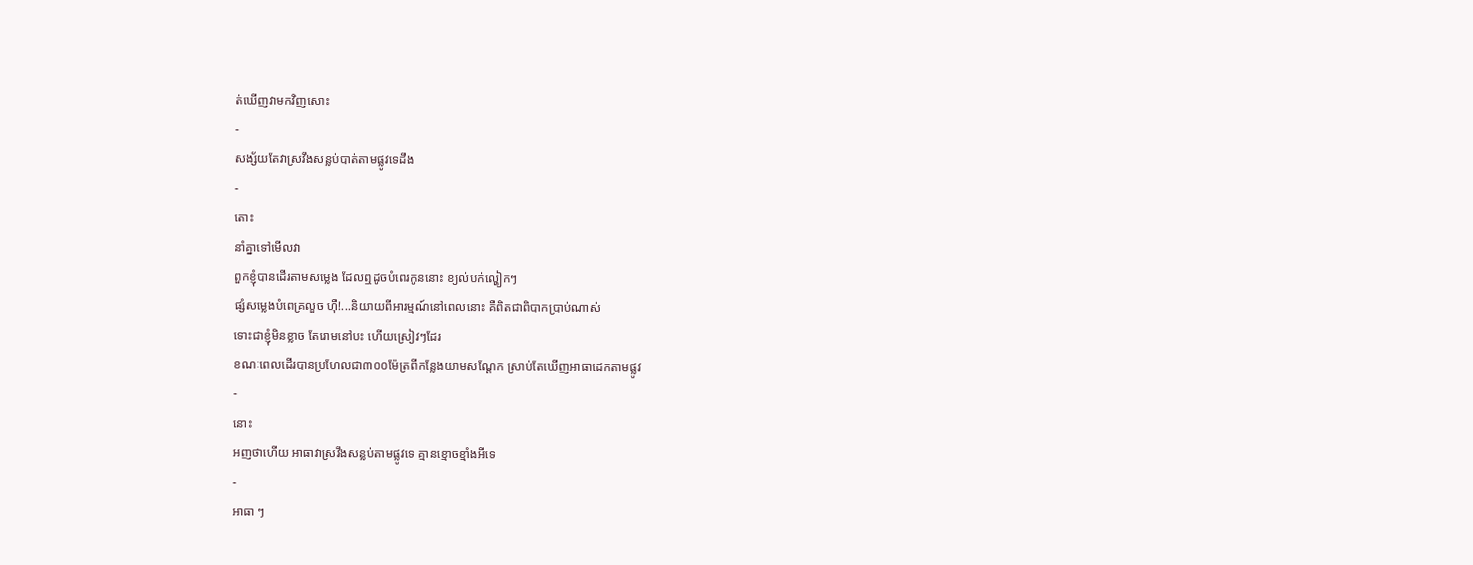ត់ឃើញវាមកវិញសោះ
-
សង្ស័យតែវាស្រវឹងសន្លប់បាត់តាមផ្លូវទេដឹង
-
តោះ
នាំគ្នាទៅមើលវា
ពួកខ្ញុំបានដើរតាមសម្លេង ដែលឮដូចបំពេរកូននោះ ខ្យល់បក់ល្ហៀកៗ
ផ្សំសម្លេងបំពេគ្រលួច ហ៊ឺ!...និយាយពីអារម្មណ៍នៅពេលនោះ គឺពិតជាពិបាកប្រាប់ណាស់
ទោះជាខ្ញុំមិនខ្លាច តែរោមនៅបះ ហើយស្រៀវៗដែរ
ខណៈពេលដើរបានប្រហែលជា៣០០ម៉ែត្រពីកន្លែងយាមសណ្ដែក ស្រាប់តែឃើញអាធាដេកតាមផ្លូវ
-
នោះ
អញថាហើយ អាធាវាស្រវឹងសន្លប់តាមផ្លូវទេ គ្មានខ្មោចខ្មាំងអីទេ
-
អាធា ៗ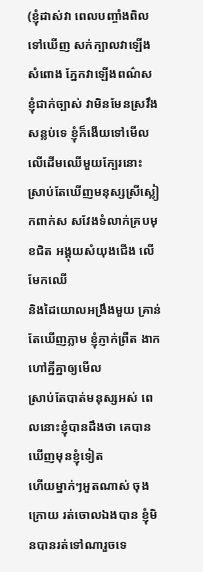(ខ្ញុំដាស់វា ពេលបញ្ចាំងពិលទៅឃើញ សក់ក្បាលវាឡើងសំពោង ភ្នែកវាឡើងពណ៌ស
ខ្ញុំជាក់ច្បាស់ វាមិនមែនស្រវឹង សន្លប់ទេ ខ្ញុំក៏ងើយទៅមើលលើដើមឈើមួយក្បែរនោះ
ស្រាប់តែឃើញមនុស្សស្រីស្លៀកពាក់ស សវែងទំលាក់គ្របមុខជិត អង្គុយសំយុងជើង លើមែកឈើ
និងដៃយោលអង្រឹងមួយ គ្រាន់តែឃើញភ្លាម ខ្ញុំភ្ញាក់ព្រឺត ងាកហៅគ្នីគ្នាឲ្យមើល
ស្រាប់តែបាត់មនុស្សអស់ ពេលនោះខ្ញុំបានដឹងថា គេបានឃើញមុនខ្ញុំទៀត
ហើយម្នាក់ៗអួតណាស់ ចុងក្រោយ រត់ចោលឯងបាន ខ្ញុំមិនបានរត់ទៅណារួចទេ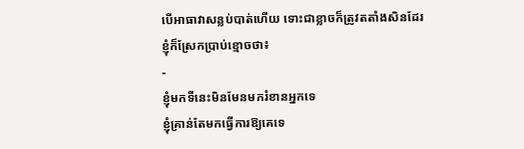បើអាធាវាសន្លប់បាត់ហើយ ទោះជាខ្លាចក៏ត្រូវតតាំងសិនដែរ ខ្ញុំក៏ស្រែកប្រាប់ខ្មោចថា៖
-
ខ្ញុំមកទីនេះមិនមែនមករំខានអ្នកទេ
ខ្ញុំគ្រាន់តែមកធ្វើការឱ្យគេទេ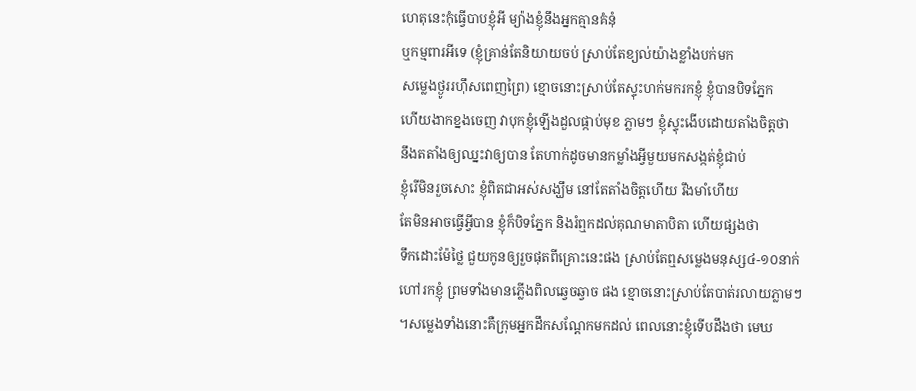ហេតុនេះកុំធ្វើបាបខ្ញុំអី ម្យ៉ាងខ្ញុំនឹងអ្នកគ្មានគំនុំ
ឬកម្មពារអីទេ (ខ្ញុំគ្រាន់តែនិយាយចប់ ស្រាប់តែខ្យល់យ៉ាងខ្លាំងបក់មក
សម្លេងថ្ងូររហ៊ឹសពេញព្រៃ) ខ្មោចនោះស្រាប់តែស្ទុះហក់មករកខ្ញុំ ខ្ញុំបានបិទភ្នែក
ហើយងាកខ្នងចេញ វាបុកខ្ញុំឡើងដួលផ្កាប់មុខ ភ្លាមៗ ខ្ញុំស្ទុះងើបដោយតាំងចិត្តថា
នឹងតតាំងឲ្យឈ្នះវាឲ្យបាន តែហាក់ដូចមានកម្លាំងអ្វីមួយមកសង្កត់ខ្ញុំជាប់
ខ្ញុំរើមិនរួចសោះ ខ្ញុំពិតជាអស់សង្ឃឹម នៅតែតាំងចិត្តហើយ រឹងមាំហើយ
តែមិនអាចធ្វើអ្វីបាន ខ្ញុំក៏បិទភ្នែក និងរំឮកដល់គុណមាតាបិតា ហើយផ្សងថា
ទឹកដោះម៉ែថ្លៃ ជួយកូនឲ្យរួចផុតពីគ្រោះនេះផង ស្រាប់តែឮសម្លេងមនុស្ស៤-១០នាក់
ហៅរកខ្ញុំ ព្រមទាំងមានភ្លើងពិលឆ្វេចឆ្វាច ផង ខ្មោចនោះស្រាប់តែបាត់រលាយភ្លាមៗ
។សម្លេងទាំងនោះគឺក្រុមអ្នកដឹកសណ្ដែកមកដល់ ពេលនោះខ្ញុំទើបដឹងថា មេឃ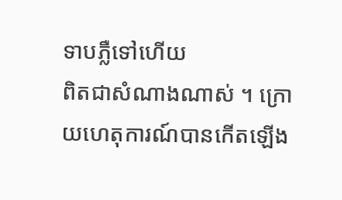ទាបភ្លឺទៅហើយ
ពិតជាសំណាងណាស់ ។ ក្រោយហេតុការណ៍បានកើតឡើង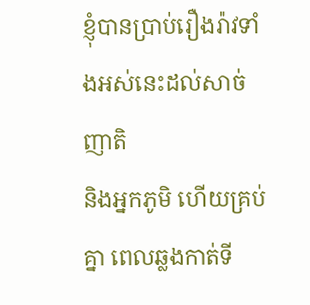ខ្ញុំបានប្រាប់រឿងរ៉ាវទាំងអស់នេះដល់សាច់ញាតិ
និងអ្នកភូមិ ហើយគ្រប់គ្នា ពេលឆ្លងកាត់ទី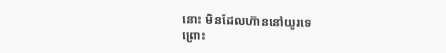នោះ មិនដែលហ៊ាននៅយូរទេ
ព្រោះ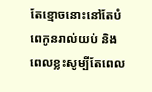តែខ្មោចនោះនៅតែបំពេកូនរាល់យប់ និងពេលខ្លះសូម្បីតែពេល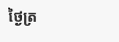ថ្ងៃត្រ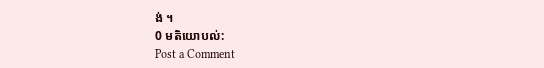ង់ ។
0 មតិយោបល់:
Post a Comment